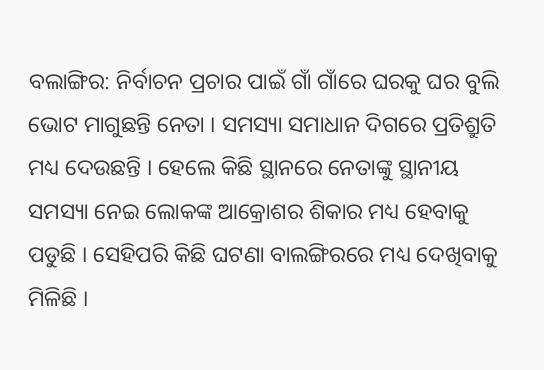ବଲାଙ୍ଗିର: ନିର୍ବାଚନ ପ୍ରଚାର ପାଇଁ ଗାଁ ଗାଁରେ ଘରକୁ ଘର ବୁଲି ଭୋଟ ମାଗୁଛନ୍ତି ନେତା । ସମସ୍ୟା ସମାଧାନ ଦିଗରେ ପ୍ରତିଶ୍ରୁତି ମଧ୍ୟ ଦେଉଛନ୍ତି । ହେଲେ କିଛି ସ୍ଥାନରେ ନେତାଙ୍କୁ ସ୍ଥାନୀୟ ସମସ୍ୟା ନେଇ ଲୋକଙ୍କ ଆକ୍ରୋଶର ଶିକାର ମଧ୍ୟ ହେବାକୁ ପଡୁଛି । ସେହିପରି କିଛି ଘଟଣା ବାଲଙ୍ଗିରରେ ମଧ୍ୟ ଦେଖିବାକୁ ମିଳିଛି ।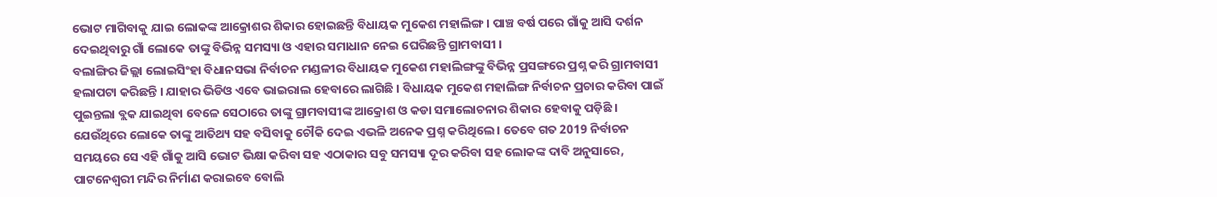ଭୋଟ ମାଗିବାକୁ ଯାଇ ଲୋକଙ୍କ ଆକ୍ରୋଶର ଶିକାର ହୋଇଛନ୍ତି ବିଧାୟକ ମୁକେଶ ମହାଲିଙ୍ଗ । ପାଞ୍ଚ ବର୍ଷ ପରେ ଗାଁକୁ ଆସି ଦର୍ଶନ ଦେଇଥିବାରୁ ଗାଁ ଲୋକେ ତାଙ୍କୁ ବିଭିନ୍ନ ସମସ୍ୟା ଓ ଏହାର ସମାଧାନ ନେଇ ଘେରିଛନ୍ତି ଗ୍ରାମବାସୀ ।
ବଲାଙ୍ଗିର ଜିଲ୍ଲା ଲୋଇସିଂହା ବିଧାନସଭା ନିର୍ବାଚନ ମଣ୍ଡଳୀର ବିଧାୟକ ମୁକେଶ ମହାଲିଙ୍ଗଙ୍କୁ ବିଭିନ୍ନ ପ୍ରସଙ୍ଗରେ ପ୍ରଶ୍ନ କରି ଗ୍ରାମବାସୀ ହଲାପଟା କରିଛନ୍ତି । ଯାହାର ଭିଡିଓ ଏବେ ଭାଇରାଲ ହେବାରେ ଲାଗିଛି । ବିଧାୟକ ମୁକେଶ ମହାଲିଙ୍ଗ ନିର୍ବାଚନ ପ୍ରଚାର କରିବା ପାଇଁ ପୁଇନ୍ତଲା ବ୍ଲକ ଯାଇଥିବା ବେଳେ ସେଠାରେ ତାଙ୍କୁ ଗ୍ରାମବାସୀଙ୍କ ଆକ୍ରୋଶ ଓ କଡା ସମାଲୋଚନାର ଶିକାର ହେବାକୁ ପଡ଼ିଛି । ଯେଉଁଥିରେ ଲୋକେ ତାଙ୍କୁ ଆତିଥ୍ୟ ସହ ବସିବାକୁ ଚୌକି ଦେଇ ଏଭଳି ଅନେକ ପ୍ରଶ୍ନ କରିଥିଲେ । ତେବେ ଗତ 2019 ନିର୍ବାଚନ ସମୟରେ ସେ ଏହି ଗାଁକୁ ଆସି ଭୋଟ ଭିକ୍ଷା କରିବା ସହ ଏଠାକାର ସବୁ ସମସ୍ୟା ଦୂର କରିବା ସହ ଲୋକଙ୍କ ଦାବି ଅନୁସାରେ, ପାଟନେଶ୍ୱରୀ ମନ୍ଦିର ନିର୍ମାଣ କରାଇବେ ବୋଲି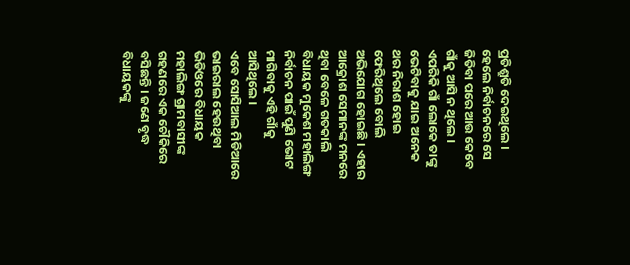ପ୍ରତିଶ୍ରୁତି ଦେଇଥିଲେ । ହେଲେ ନିର୍ବାଚନରେ ସେ ଜିତିବା ପରେ ଆଉ କେବେ ଗାଁକୁ ଆସି ନ ଥିଲେ । ଏପରିକି ଗାଁ ଲୋକେ ତାଙ୍କୁ ଭେଟିବାକୁ ଯାଇ ଅନେକ ଥର ନିରାଶ ହୋଇ ଫେରିଥିଲେ ବୋଲି ଅଭିଯୋଗ ହୋଇଛି । ଏହାର ଆକ୍ରୋଶ ସେମାନଙ୍କ ମନରେ ଥିବା ବେଳେ ଗତକାଲି ବିଧାୟକ ମୁକେଶ ମହାଲିଙ୍ଗ ନିର୍ବାଚନ ପାଇଁ ପୁଣି ଭୋଟ ମାଗିବାକୁ ଏହି ଗାଁକୁ ଆସିଥିଲେ ।
ଏବେ ସୋସିଆଲ ମିଡିଆରେ ଭାଇରାଲ ହେଉଥିବା ଭିଡିଓରେ ବିଧାୟକ ମହାଲିଙ୍ଗ ଗ୍ରାମବାସୀଙ୍କ ଗହଣରେ ଏକ ଚୌକିରେ ବସିଛନ୍ତି । ଜଣେ ବୃଦ୍ଧ ବିଧାୟକଙ୍କୁ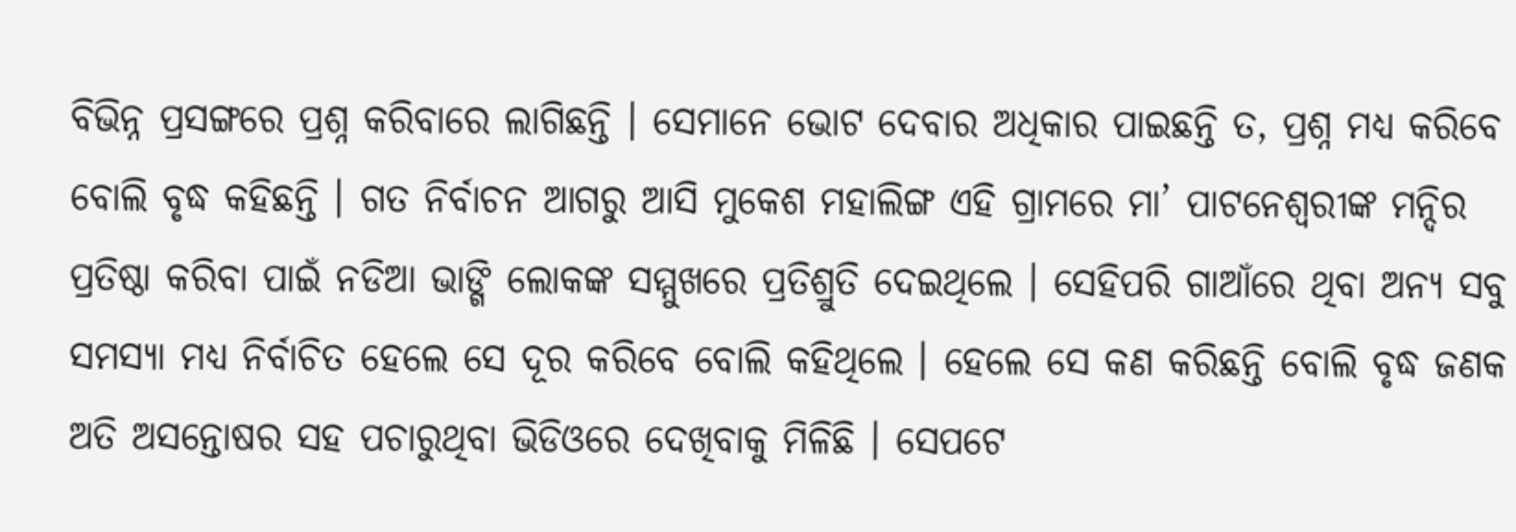ବିଭିନ୍ନ ପ୍ରସଙ୍ଗରେ ପ୍ରଶ୍ନ କରିବାରେ ଲାଗିଛନ୍ତି । ସେମାନେ ଭୋଟ ଦେବାର ଅଧିକାର ପାଇଛନ୍ତି ତ, ପ୍ରଶ୍ନ ମଧ୍ୟ କରିବେ ବୋଲି ବୃଦ୍ଧ କହିଛନ୍ତି । ଗତ ନିର୍ବାଚନ ଆଗରୁ ଆସି ମୁକେଶ ମହାଲିଙ୍ଗ ଏହି ଗ୍ରାମରେ ମା’ ପାଟନେଶ୍ୱରୀଙ୍କ ମନ୍ଦିର ପ୍ରତିଷ୍ଠା କରିବା ପାଇଁ ନଡିଆ ଭାଙ୍ଗି ଲୋକଙ୍କ ସମ୍ମୁଖରେ ପ୍ରତିଶ୍ରୁତି ଦେଇଥିଲେ । ସେହିପରି ଗାଆଁରେ ଥିବା ଅନ୍ୟ ସବୁ ସମସ୍ୟା ମଧ୍ୟ ନିର୍ବାଚିତ ହେଲେ ସେ ଦୂର କରିବେ ବୋଲି କହିଥିଲେ । ହେଲେ ସେ କଣ କରିଛନ୍ତି ବୋଲି ବୃଦ୍ଧ ଜଣକ ଅତି ଅସନ୍ତୋଷର ସହ ପଚାରୁଥିବା ଭିଡିଓରେ ଦେଖିବାକୁ ମିଳିଛି । ସେପଟେ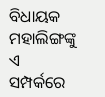ବିଧାୟକ ମହାଲିଙ୍ଗଙ୍କୁ ଏ ସମ୍ପର୍କରେ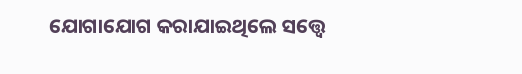ଯୋଗାଯୋଗ କରାଯାଇଥିଲେ ସତ୍ତ୍ୱେ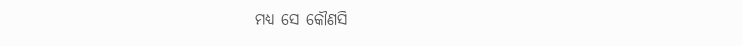ମଧ୍ୟ ସେ କୌଣସି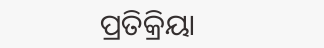ପ୍ରତିକ୍ରିୟା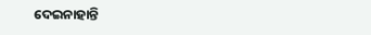ଦେଇନାହାନ୍ତି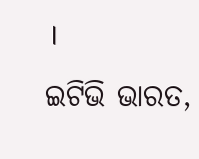।
ଇଟିଭି ଭାରତ,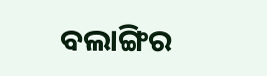ବଲାଙ୍ଗିର